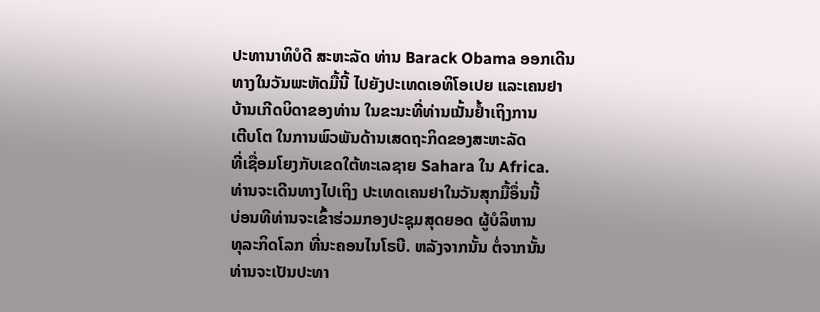ປະທານາທິບໍດີ ສະຫະລັດ ທ່ານ Barack Obama ອອກເດີນ
ທາງໃນວັນພະຫັດມື້ນີ້ ໄປຍັງປະເທດເອທິໂອເປຍ ແລະເຄນຢາ
ບ້ານເກີດບິດາຂອງທ່ານ ໃນຂະນະທີ່ທ່ານເນັ້ນຢ້ຳເຖິງການ
ເຕີບໂຕ ໃນການພົວພັນດ້ານເສດຖະກິດຂອງສະຫະລັດ
ທີ່ເຊື່ອມໂຍງກັບເຂດໃຕ້ທະເລຊາຍ Sahara ໃນ Africa.
ທ່ານຈະເດີນທາງໄປເຖິງ ປະເທດເຄນຢາໃນວັນສຸກມື້ອຶ່ນນີ້
ບ່ອນທີທ່ານຈະເຂົ້າຮ່ວມກອງປະຊຸມສຸດຍອດ ຜູ້ບໍລິຫານ
ທຸລະກິດໂລກ ທີ່ນະຄອນໄນໂຣບີ. ຫລັງຈາກນັ້ນ ຕໍ່ຈາກນັ້ນ
ທ່ານຈະເປັນປະທາ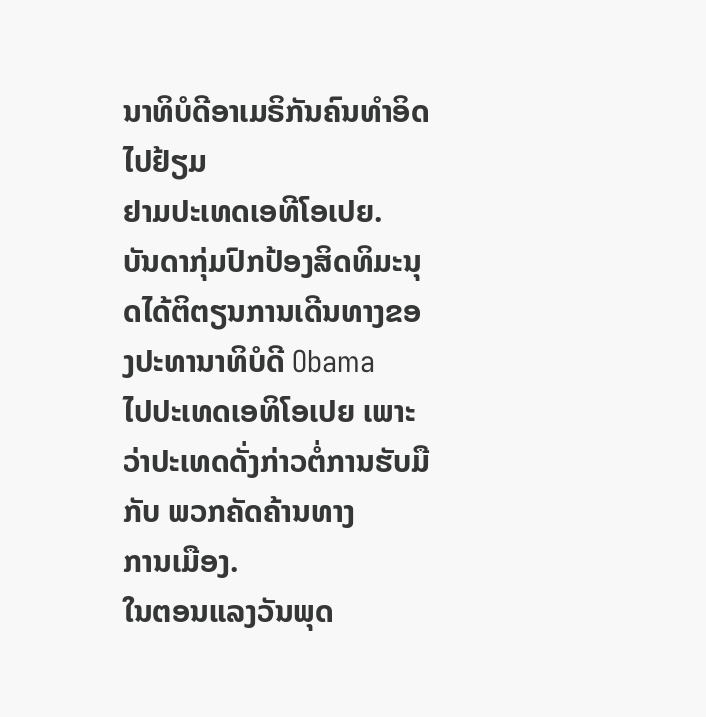ນາທິບໍດີອາເມຣິກັນຄົນທຳອິດໄປຢ້ຽມ
ຢາມປະເທດເອທີໂອເປຍ.
ບັນດາກຸ່ມປົກປ້ອງສິດທິມະນຸດໄດ້ຕິຕຽນການເດີນທາງຂອງປະທານາທິບໍດີ Obama
ໄປປະເທດເອທິໂອເປຍ ເພາະວ່າປະເທດດັ່ງກ່າວຕໍ່ການຮັບມືກັບ ພວກຄັດຄ້ານທາງ
ການເມືອງ.
ໃນຕອນແລງວັນພຸດ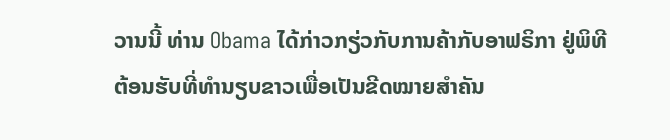ວານນີ້ ທ່ານ Obama ໄດ້ກ່າວກຽ່ວກັບການຄ້າກັບອາຟຣິກາ ຢູ່ພິທີຕ້ອນຮັບທີ່ທຳນຽບຂາວເພື່ອເປັນຂີດໝາຍສຳຄັນ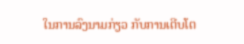ໃນການລົງນາມກ່ຽວ ກັບການເຕີບໂຕ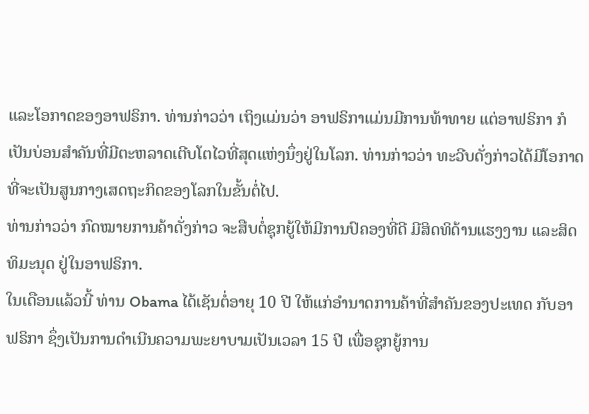ແລະໂອກາດຂອງອາຟຣິກາ. ທ່ານກ່າວວ່າ ເຖິງແມ່ນວ່າ ອາຟຣິກາແມ່ນມີການທ້າທາຍ ແຕ່ອາຟຣິກາ ກໍເປັນບ່ອນສຳຄັນທີ່ມີຕະຫລາດເຕີບໂຕໄວທີ່ສຸດແຫ່ງນຶ່ງຢູ່ໃນໂລກ. ທ່ານກ່າວວ່າ ທະວີບດັ່ງກ່າວໄດ້ມີໂອກາດທີ່ຈະເປັນສູນກາງເສດຖະກິດຂອງໂລກໃນຂັ້ນຕໍ່ໄປ.
ທ່ານກ່າວວ່າ ກົດໝາຍການຄ້າດັ່ງກ່າວ ຈະສືບຕໍ່ຊຸກຍູ້ໃຫ້ມີການປົຄອງທີ່ດີ ມີສິດທິດ້ານແຮງງານ ແລະສິດທິມະນຸດ ຢູ່ໃນອາຟຣິກາ.
ໃນເດືອນແລ້ວນີ້ ທ່ານ Obama ໄດ້ເຊັນຕໍ່ອາຍຸ 10 ປີ ໃຫ້ແກ່ອຳນາດການຄ້າທີ່ສຳຄັນຂອງປະເທດ ກັບອາຟຣິກາ ຊຶ່ງເປັນການດຳເນີນຄວາມພະຍາບາມເປັນເວລາ 15 ປີ ເພື່ອຊຸກຍູ້ການ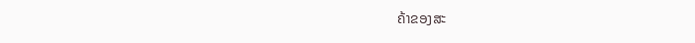ຄ້າຂອງສະ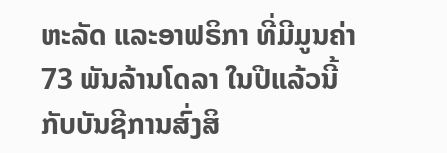ຫະລັດ ແລະອາຟຣິກາ ທີ່ມີມູນຄ່າ 73 ພັນລ້ານໂດລາ ໃນປີແລ້ວນີ້ ກັບບັນຊີການສົ່ງສິ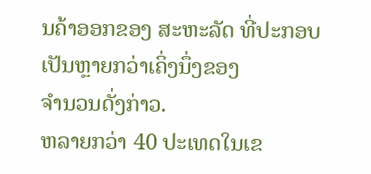ນຄ້າອອກຂອງ ສະຫະລັດ ທີ່ປະກອບເປັນຫຼາຍກວ່າເຄິ່ງນຶ່ງຂອງ
ຈຳນວນດັ່ງກ່າວ.
ຫລາຍກວ່າ 40 ປະເທດໃນເຂ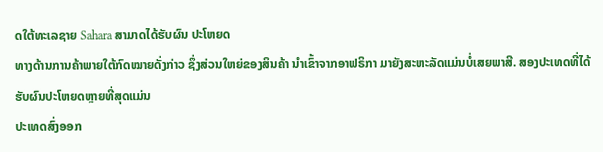ດໃຕ້ທະເລຊາຍ Sahara ສາມາດໄດ້ຮັບຜົນ ປະໂຫຍດ
ທາງດ້ານການຄ້າພາຍໃຕ້ກົດໝາຍດັ່ງກ່າວ ຊຶ່ງສ່ວນໃຫຍ່ຂອງສິນຄ້າ ນຳເຂົ້າຈາກອາຟຣິກາ ມາຍັງສະຫະລັດແມ່ນບໍ່ເສຍພາສີ. ສອງປະເທດທີ່ໄດ້ຮັບຜົນປະໂຫຍດຫຼາຍທີ່ສຸດແມ່ນ
ປະເທດສົ່ງອອກ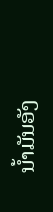ນ້ຳມັນອັງ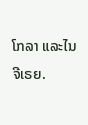ໂກລາ ແລະໄນຈີເຣຍ.